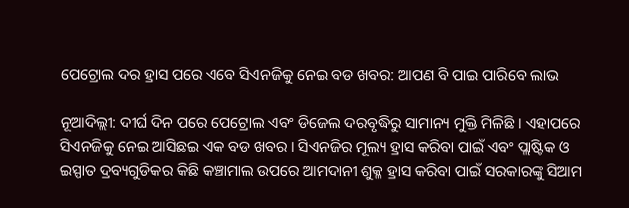ପେଟ୍ରୋଲ ଦର ହ୍ରାସ ପରେ ଏବେ ସିଏନଜିକୁ ନେଇ ବଡ ଖବର: ଆପଣ ବି ପାଇ ପାରିବେ ଲାଭ

ନୂଆଦିଲ୍ଲୀ: ଦୀର୍ଘ ଦିନ ପରେ ପେଟ୍ରୋଲ ଏବଂ ଡିଜେଲ ଦରବୃଦ୍ଧିରୁ ସାମାନ୍ୟ ମୁକ୍ତି ମିଳିଛି । ଏହାପରେ ସିଏନଜିକୁ ନେଇ ଆସିଛଇ ଏକ ବଡ ଖବର । ସିଏନଜିର ମୂଲ୍ୟ ହ୍ରାସ କରିବା ପାଇଁ ଏବଂ ପ୍ଲାଷ୍ଟିକ ଓ ଇସ୍ପାତ ଦ୍ରବ୍ୟଗୁଡିକର କିଛି କଞ୍ଚାମାଲ ଉପରେ ଆମଦାନୀ ଶୁକ୍ଳ ହ୍ରାସ କରିବା ପାଇଁ ସରକାରଙ୍କୁ ସିଆମ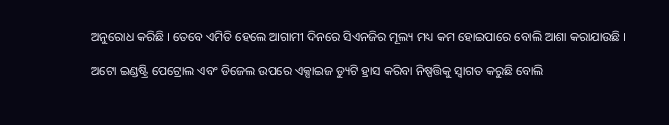ଅନୁରୋଧ କରିଛି । ତେବେ ଏମିତି ହେଲେ ଆଗାମୀ ଦିନରେ ସିଏନଜିର ମୂଲ୍ୟ ମଧ୍ୟ କମ ହୋଇପାରେ ବୋଲି ଆଶା କରାଯାଉଛି ।

ଅଟୋ ଇଣ୍ଡଷ୍ଟ୍ରି ପେଟ୍ରୋଲ ଏବଂ ଡିଜେଲ ଉପରେ ଏକ୍ସାଇଜ ଡ୍ୟୁଟି ହ୍ରାସ କରିବା ନିଷ୍ପତ୍ତିକୁ ସ୍ୱାଗତ କରୁଛି ବୋଲି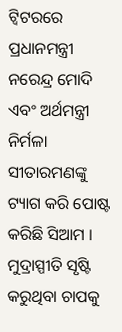ଟ୍ୱିଟରରେ ପ୍ରଧାନମନ୍ତ୍ରୀ ନରେନ୍ଦ୍ର ମୋଦି ଏବଂ ଅର୍ଥମନ୍ତ୍ରୀ ନିର୍ମଳା ସୀତାରମଣଙ୍କୁ ଟ୍ୟାଗ କରି ପୋଷ୍ଟ କରିଛି ସିଆମ । ମୁଦ୍ରାସ୍ପୀତି ସୃଷ୍ଟି କରୁଥିବା ଚାପକୁ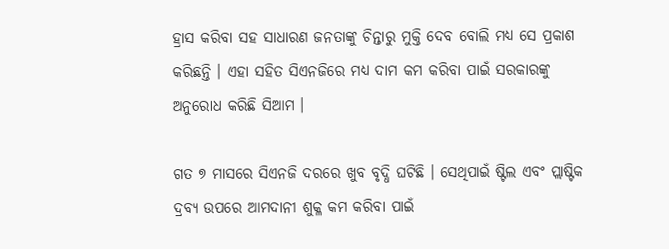ହ୍ରାସ କରିବା ସହ ସାଧାରଣ ଜନତାଙ୍କୁ ଚିନ୍ତାରୁ ମୁକ୍ତି ଦେବ ବୋଲି ମଧ୍ୟ ସେ ପ୍ରକାଶ କରିଛନ୍ତି । ଏହା ସହିତ ସିଏନଜିରେ ମଧ୍ୟ ଦାମ କମ କରିବା ପାଇଁ ସରକାରଙ୍କୁ ଅନୁରୋଧ କରିଛି ସିଆମ ।

ଗତ ୭ ମାସରେ ସିଏନଜି ଦରରେ ଖୁବ ବୃଦ୍ଧି ଘଟିଛି । ସେଥିପାଇଁ ଷ୍ଟିଲ ଏବଂ ପ୍ଲାଷ୍ଟିକ ଦ୍ରବ୍ୟ ଉପରେ ଆମଦାନୀ ଶୁକ୍ଳ କମ କରିବା ପାଇଁ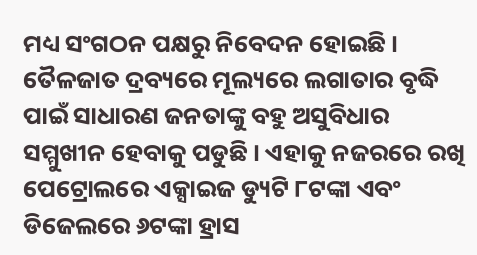ମଧ୍ୟ ସଂଗଠନ ପକ୍ଷରୁ ନିବେଦନ ହୋଇଛି । ତୈଳଜାତ ଦ୍ରବ୍ୟରେ ମୂଲ୍ୟରେ ଲଗାତାର ବୃଦ୍ଧି ପାଇଁ ସାଧାରଣ ଜନତାଙ୍କୁ ବହୁ ଅସୁବିଧାର ସମ୍ମୁଖୀନ ହେବାକୁ ପଡୁଛି । ଏହାକୁ ନଜରରେ ରଖି ପେଟ୍ରୋଲରେ ଏକ୍ସାଇଜ ଡ୍ୟୁଟି ୮ଟଙ୍କା ଏବଂ ଡିଜେଲରେ ୬ଟଙ୍କା ହ୍ରାସ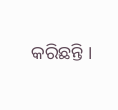କରିଛନ୍ତି ।